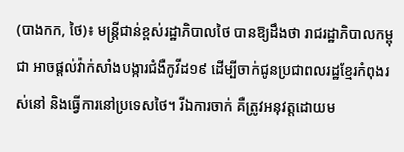(បាងកក, ថៃ)៖ មន្ត្រីជាន់ខ្ពស់រដ្ឋាភិបាលថៃ បានឱ្យដឹងថា រាជរដ្ឋាភិបាលកម្ពុជា អាចផ្តល់វ៉ាក់សាំងបង្ការជំងឺកូវីដ១៩ ដើម្បីចាក់ជូនប្រជាពលរដ្ឋខ្មែរកំពុងរស់នៅ និងធ្វើការនៅប្រទេសថៃ។ រីឯការចាក់ គឺត្រូវអនុវត្តដោយម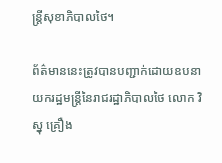ន្ត្រីសុខាភិបាលថៃ។

ព័ត៌មាននេះត្រូវបានបញ្ជាក់ដោយឧបនាយករដ្ឋមន្ត្រីនៃរាជរដ្ឋាភិបាលថៃ លោក វិស្នុ គ្រឿង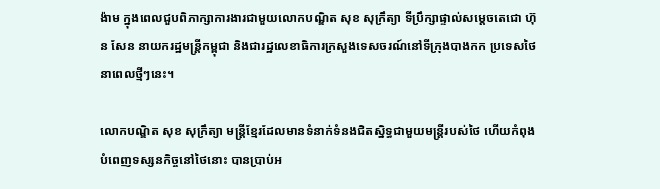ង៉ាម ក្នុងពេលជួបពិភាក្សាការងារជាមួយលោកបណ្ឌិត សុខ សុក្រឹត្យា ទីប្រឹក្សាផ្ទាល់សម្តេចតេជោ ហ៊ុន សែន នាយករដ្ឋមន្ត្រីកម្ពុជា និងជារដ្ឋលេខាធិការក្រសួងទេសចរណ៍នៅទីក្រុងបាងកក ប្រទេសថៃ នាពេលថ្មីៗនេះ។

លោកបណ្ឌិត សុខ សុក្រឹត្យា មន្ត្រីខ្មែរដែលមានទំនាក់ទំនងជិតស្និទ្ធជាមួយមន្ត្រីរបស់ថៃ ហើយកំពុងបំពេញទស្សនកិច្ចនៅថៃនោះ បានប្រាប់អ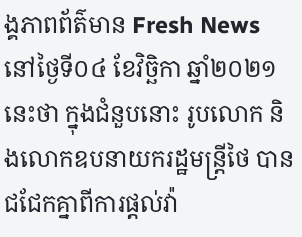ង្គភាពព័ត៌មាន Fresh News នៅថ្ងៃទី០៤ ខែវិច្ឆិកា ឆ្នាំ២០២១នេះថា ក្នុងជំនួបនោះ រូបលោក និងលោកឧបនាយករដ្ឋមន្ត្រីថៃ បានជជែកគ្នាពីការផ្តល់វ៉ា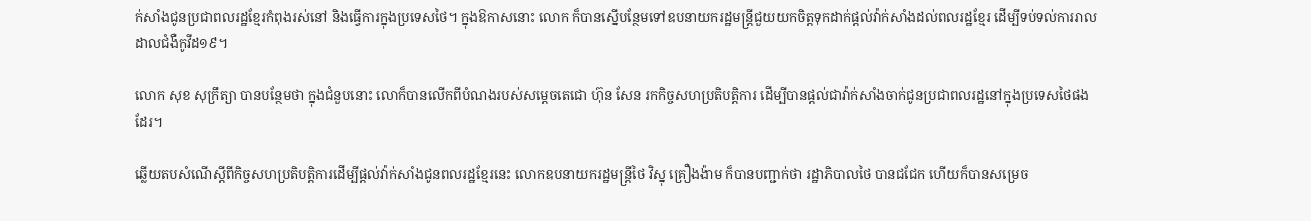ក់សាំងជូនប្រជាពលរដ្ឋខ្មែរកំពុងរស់នៅ និងធ្វើការក្នុងប្រទេសថៃ។ ក្នុងឱកាសនោះ លោក ក៏បានស្នើបន្ថែមទៅឧបនាយករដ្ឋមន្ត្រីជួយយកចិត្តទុកដាក់ផ្តល់វ៉ាក់សាំងដល់ពលរដ្ឋខ្មែរ ដើម្បីទប់ទល់ការរាលដាលជំងឺកូវីដ១៩។

លោក សុខ សុក្រឹត្យា បានបន្ថែមថា ក្នុងជំនួបនោះ លោក៏បានលើកពីបំណងរបស់សម្តេចតេជោ ហ៊ុន សែន រកកិច្ចសហប្រតិបត្តិការ ដើម្បីបានផ្តល់ជាវ៉ាក់សាំងចាក់ជូនប្រជាពលរដ្ឋនៅក្នុងប្រទេសថៃផងដែរ។

ឆ្លើយតបសំណើស្តីពីកិច្ចសហប្រតិបត្តិការដើម្បីផ្តល់វ៉ាក់សាំងជូនពលរដ្ឋខ្មែរនេះ លោកឧបនាយករដ្ឋមន្ត្រីថៃ វិស្នុ គ្រឿងង៉ាម ក៏បានបញ្ជាក់ថា រដ្ឋាភិបាលថៃ បានជជែក ហើយក៏បានសម្រេច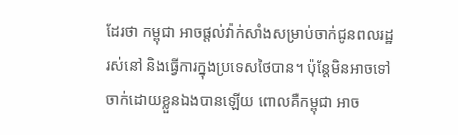ដែរថា កម្ពុជា អាចផ្តល់វ៉ាក់សាំងសម្រាប់ចាក់ជូនពលរដ្ឋរស់នៅ និងធ្វើការក្នុងប្រទេសថៃបាន។ ប៉ុន្តែមិនអាចទៅចាក់ដោយខ្លួនឯងបានឡើយ ពោលគឺកម្ពុជា អាច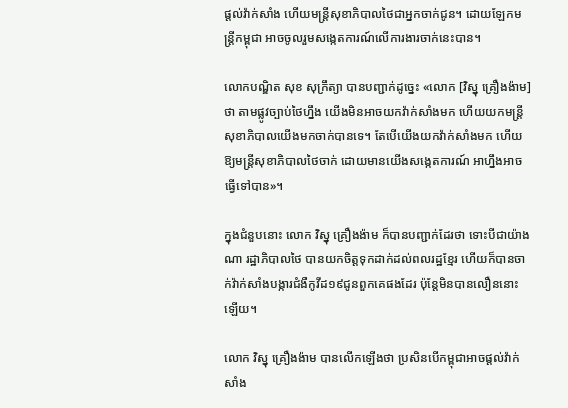ផ្តល់វ៉ាក់សាំង ហើយមន្ត្រីសុខាភិបាលថៃជាអ្នកចាក់ជូន។ ដោយឡែកមន្ត្រីកម្ពុជា អាចចូលរួមសង្កេតការណ៍លើការងារចាក់នេះបាន។

លោកបណ្ឌិត សុខ សុក្រឹត្យា បានបញ្ជាក់ដូច្នេះ «លោក [វិស្នុ គ្រឿងង៉ាម] ថា តាមផ្លូវច្បាប់ថៃហ្នឹង យើងមិនអាចយកវ៉ាក់សាំងមក ហើយយកមន្ត្រីសុខាភិបាលយើងមកចាក់បានទេ។ តែបើយើងយកវ៉ាក់សាំងមក ហើយឱ្យមន្ត្រីសុខាភិបាលថៃចាក់ ដោយមានយើងសង្កេតការណ៍ អាហ្នឹងអាចធ្វើទៅបាន»។

ក្នុងជំនួបនោះ លោក វិស្នុ គ្រឿងង៉ាម ក៏បានបញ្ជាក់ដែរថា ទោះបីជាយ៉ាងណា រដ្ឋាភិបាលថៃ បានយកចិត្តទុកដាក់ដល់ពលរដ្ឋខ្មែរ ហើយក៏បានចាក់វ៉ាក់សាំងបង្ការជំងឺកូវីដ១៩ជូនពួកគេផងដែរ ប៉ុន្តែមិនបានលឿននោះឡើយ។

លោក វិស្នុ គ្រឿងង៉ាម បានលើកឡើងថា ប្រសិនបើកម្ពុជាអាចផ្តល់វ៉ាក់សាំង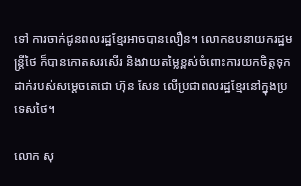ទៅ ការចាក់ជូនពលរដ្ឋខ្មែរអាចបានលឿន។ លោកឧបនាយករដ្ឋមន្ត្រីថៃ ក៏បានកោតសរសើរ និងវាយតម្លៃខ្ពស់ចំពោះការយកចិត្តទុកដាក់របស់សម្តេចតេជោ ហ៊ុន សែន លើប្រជាពលរដ្ឋខ្មែរនៅក្នុងប្រទេសថៃ។

លោក សុ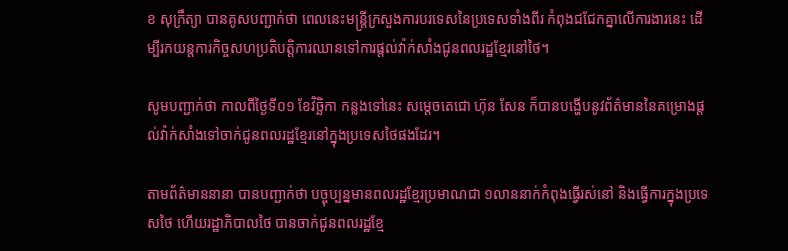ខ សុក្រឹត្យា បានគូសបញ្ជាក់ថា ពេលនេះមន្ត្រីក្រសួងការបរទេសនៃប្រទេសទាំងពីរ កំពុងជជែកគ្នាលើការងារនេះ ដើម្បីរកយន្តការកិច្ចសហប្រតិបត្តិការឈានទៅការផ្តល់វ៉ាក់សាំងជូនពលរដ្ឋខ្មែរនៅថៃ។

សូមបញ្ជាក់ថា កាលពីថ្ងៃទី០១ ខែវិច្ឆិកា កន្លងទៅនេះ សម្តេចតេជោ ហ៊ុន សែន ក៏បានបង្ហើបនូវព័ត៌មាននៃគម្រោងផ្តល់វ៉ាក់សាំងទៅចាក់ជូនពលរដ្ឋខ្មែរនៅក្នុងប្រទេសថៃផងដែរ។

តាមព័ត៌មាននានា បានបញ្ជាក់ថា បច្ចុប្បន្នមានពលរដ្ឋខ្មែរប្រមាណជា ១លាននាក់កំពុងធ្វើរស់នៅ និងធ្វើការក្នុងប្រទេសថៃ ហើយរដ្ឋាភិបាលថៃ បានចាក់ជូនពលរដ្ឋខ្មែ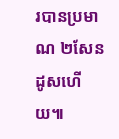របានប្រមាណ ២សែនដូសហើយ៕